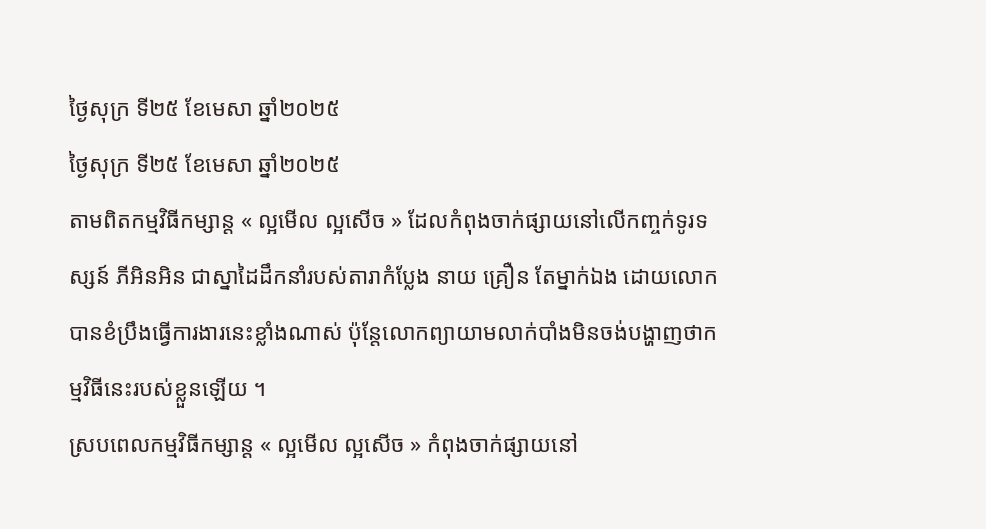ថ្ងៃសុក្រ ទី២៥ ខែមេសា ឆ្នាំ២០២៥
ថ្ងៃសុក្រ ទី២៥ ខែមេសា ឆ្នាំ២០២៥
តាមពិតកម្មវិធីកម្សាន្ត « ល្អមើល ល្អសើច » ដែលកំពុងចាក់ផ្សាយនៅលើកញ្ចក់ទូរទស្សន៍ ភីអិនអិន ជាស្នាដៃដឹកនាំរបស់តារាកំប្លែង នាយ គ្រឿន តែម្នាក់ឯង ដោយលោកបានខំប្រឹងធ្វើការងារនេះខ្លាំងណាស់ ប៉ុន្តែលោកព្យាយាមលាក់បាំងមិនចង់បង្ហាញថាកម្មវិធីនេះរបស់ខ្លួនឡើយ ។
ស្របពេលកម្មវិធីកម្សាន្ត « ល្អមើល ល្អសើច » កំពុងចាក់ផ្សាយនៅ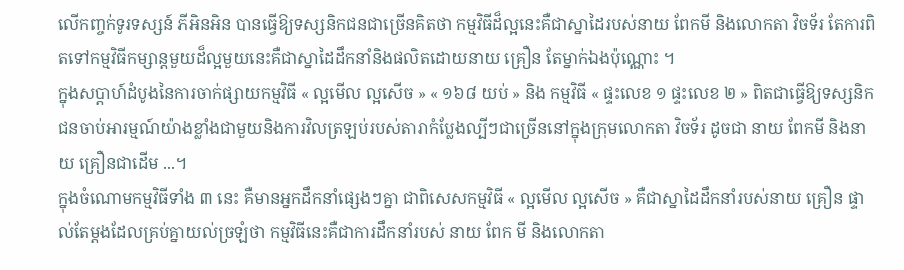លើកញ្ចក់ទូរទស្សន៍ ភីអិនអិន បានធ្វើឱ្យទស្សនិកជនជាច្រើនគិតថា កម្មវិធីដ៏ល្អនេះគឺជាស្នាដៃរបស់នាយ ពែកមី និងលោកតា វិចទ័រ តែការពិតទៅកម្មវិធីកម្សាន្តមួយដ៏ល្អមួយនេះគឺជាស្នាដៃដឹកនាំនិងផលិតដោយនាយ គ្រឿន តែម្នាក់ឯងប៉ុណ្ណោះ ។
ក្នុងសប្តាហ៍ដំបូងនៃការចាក់ផ្សាយកម្មវិធី « ល្អមើល ល្អសើច » « ១៦៨ យប់ » និង កម្មវិធី « ផ្ទះលេខ ១ ផ្ទះលេខ ២ » ពិតជាធ្វើឱ្យទស្សនិកជនចាប់អារម្មណ៍យ៉ាងខ្លាំងជាមួយនិងការវិលត្រឡប់របស់តារាកំប្លែងល្បីៗជាច្រើននៅក្នុងក្រុមលោកតា វិចទ័រ ដូចជា នាយ ពែកមី និងនាយ គ្រឿនជាដើម ...។
ក្នុងចំណោមកម្មវិធីទាំង ៣ នេះ គឺមានអ្នកដឹកនាំផ្សេងៗគ្នា ជាពិសេសកម្មវិធី « ល្អមើល ល្អសើច » គឺជាស្នាដៃដឹកនាំរបស់នាយ គ្រឿន ផ្ទាល់តែម្តងដែលគ្រប់គ្នាយល់ច្រឡំថា កម្មវិធីនេះគឺជាការដឹកនាំរបស់ នាយ ពែក មី និងលោកតា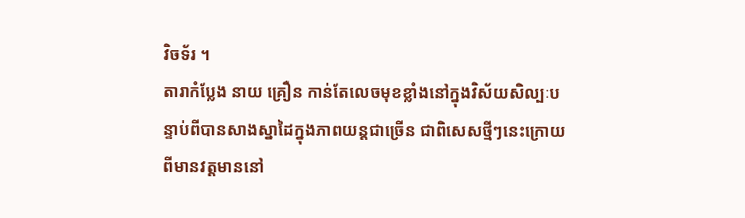វិចទ័រ ។
តារាកំប្លែង នាយ គ្រឿន កាន់តែលេចមុខខ្លាំងនៅក្នុងវិស័យសិល្បៈបន្ទាប់ពីបានសាងស្នាដៃក្នុងភាពយន្តជាច្រើន ជាពិសេសថ្មីៗនេះក្រោយពីមានវត្តមាននៅ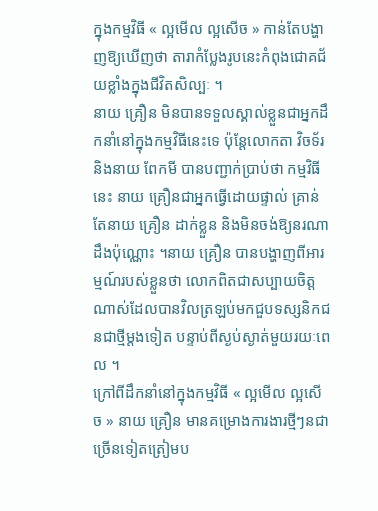ក្នុងកម្មវិធី « ល្អមើល ល្អសើច » កាន់តែបង្ហាញឱ្យឃើញថា តារាកំប្លែងរូបនេះកំពុងជោគជ័យខ្លាំងក្នុងជីវិតសិល្បៈ ។
នាយ គ្រឿន មិនបានទទួលស្គាល់ខ្លួនជាអ្នកដឹកនាំនៅក្នុងកម្មវិធីនេះទេ ប៉ុន្តែលោកតា វិចទ័រ និងនាយ ពែកមី បានបញ្ជាក់ប្រាប់ថា កម្មវិធីនេះ នាយ គ្រឿនជាអ្នកធ្វើដោយផ្ទាល់ គ្រាន់តែនាយ គ្រឿន ដាក់ខ្លួន និងមិនចង់ឱ្យនរណាដឹងប៉ុណ្ណោះ ។នាយ គ្រឿន បានបង្ហាញពីអារម្មណ៍របស់ខ្លួនថា លោកពិតជាសប្បាយចិត្តណាស់ដែលបានវិលត្រឡប់មកជួបទស្សនិកជនជាថ្មីម្តងទៀត បន្ទាប់ពីស្ងប់ស្ងាត់មួយរយៈពេល ។
ក្រៅពីដឹកនាំនៅក្នុងកម្មវិធី « ល្អមើល ល្អសើច » នាយ គ្រឿន មានគម្រោងការងារថ្មីៗនជាច្រើនទៀតត្រៀមប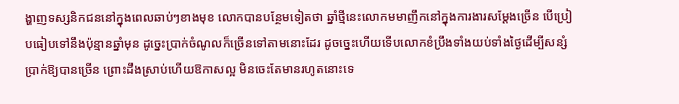ង្ហាញទស្សនិកជននៅក្នុងពេលឆាប់ៗខាងមុខ លោកបានបន្ថែមទៀតថា ឆ្នាំថ្មីនេះលោកមមាញឹកនៅក្នុងការងារសម្តែងច្រើន បើប្រៀបធៀបទៅនឹងប៉ុន្មានឆ្នាំមុន ដូច្នេះប្រាក់ចំណូលក៏ច្រើនទៅតាមនោះដែរ ដូចច្នេះហើយទើបលោកខំប្រឹងទាំងយប់ទាំងថ្ងៃដើម្បីសន្សំប្រាក់ឱ្យបានច្រើន ព្រោះដឹងស្រាប់ហើយឱកាសល្អ មិនចេះតែមានរហូតនោះទេ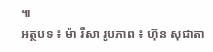៕
អត្ថបទ ៖ ម៉ា រីសា រូបភាព ៖ ហ៊ុន សុជាតា